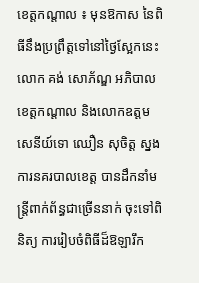ខេត្តកណ្តាល ៖ មុនឱកាស នៃពិធីនឹងប្រព្រឹត្តទៅនៅថ្ងៃស្អែកនេះ លោក គង់ សោភ័ណ្ឌ អភិបាលខេត្តកណ្ដាល និងលោកឧត្តមសេនីយ៍ទោ ឈឿន សុចិត្ត ស្នងការនគរបាលខេត្ត បានដឹកនាំមន្ត្រីពាក់ព័ន្ធជាច្រើននាក់ ចុះទៅពិនិត្យ ការរៀបចំពិធីដ៏ឱឡារឹក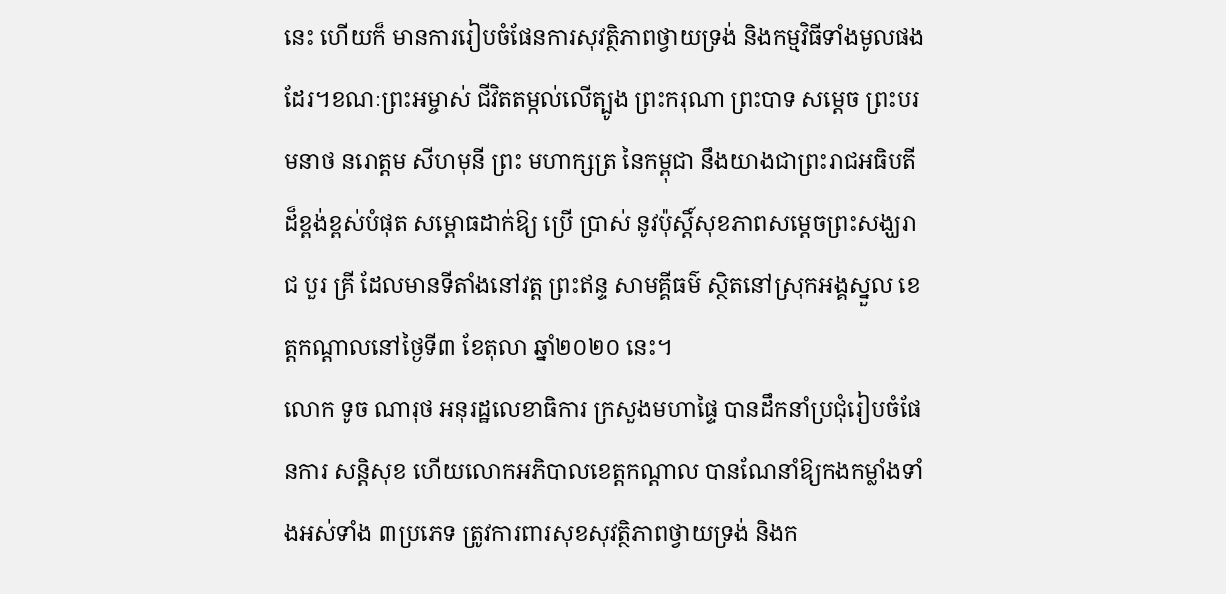នេះ ហើយក៏ មានការរៀបចំផែនការសុវត្ថិភាពថ្វាយទ្រង់ និងកម្មវិធីទាំងមូលផងដែរ។ខណៈព្រះអម្ចាស់ ជីវិតតម្កល់លើត្បូង ព្រះករុណា ព្រះបាទ សម្ដេច ព្រះបរមនាថ នរោត្តម សីហមុនី ព្រះ មហាក្សត្រ នៃកម្ពុជា នឹងយាងជាព្រះរាជអធិបតីដ៏ខ្ពង់ខ្ពស់បំផុត សម្ពោធដាក់ឱ្យ ប្រើ ប្រាស់ នូវប៉ុស្តិ៍សុខភាពសម្ដេចព្រះសង្ឃរាជ បួរ គ្រី ដែលមានទីតាំងនៅវត្ត ព្រះឥន្ទ សាមគ្គីធម៌ ស្ថិតនៅស្រុកអង្គស្នួល ខេត្តកណ្ដាលនៅថ្ងៃទី៣ ខែតុលា ឆ្នាំ២០២០ នេះ។
លោក ទូច ណារុថ អនុរដ្ឋលេខាធិការ ក្រសួងមហាផ្ទៃ បានដឹកនាំប្រជុំរៀបចំផែនការ សន្តិសុខ ហើយលោកអភិបាលខេត្តកណ្ដាល បានណែនាំឱ្យកងកម្លាំងទាំងអស់ទាំង ៣ប្រភេទ ត្រូវការពារសុខសុវត្ថិភាពថ្វាយទ្រង់ និងក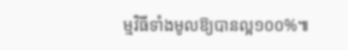ម្មវិធីទាំងមូលឱ្យបានល្អ១០០%៕